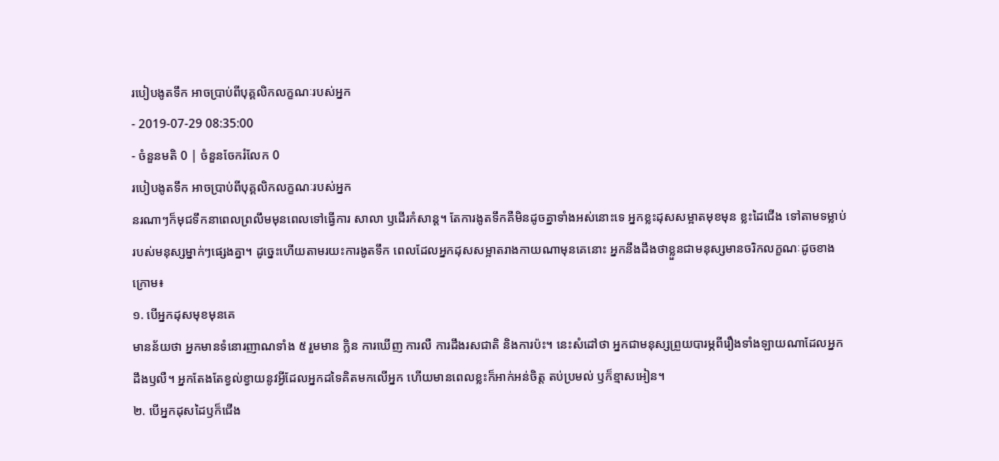របៀបងូតទឹក អាចប្រាប់ពីបុគ្គលិកលក្ខណៈរបស់អ្នក
- 2019-07-29 08:35:00
- ចំនួនមតិ 0 | ចំនួនចែករំលែក 0
របៀបងូតទឹក អាចប្រាប់ពីបុគ្គលិកលក្ខណៈរបស់អ្នក
នរណាៗក៏មុជទឹកនាពេលព្រលឹមមុនពេលទៅធ្វើការ សាលា ឫដើរកំសាន្ត។ តែការងូតទឹកគឺមិនដូចគ្នាទាំងអស់នោះទេ អ្នកខ្លះដុសសម្អាតមុខមុន ខ្លះដៃជើង ទៅតាមទម្លាប់របស់មនុស្សម្នាក់ៗផ្សេងគ្នា។ ដូច្នេះហើយតាមរយះការងូតទឹក ពេលដែលអ្នកដុសសម្អាតរាងកាយណាមុនគេនោះ អ្នកនឹងដឹងថាខ្លួនជាមនុស្សមានចរិកលក្ខណៈដូចខាងក្រោម៖
១. បើអ្នកដុសមុខមុនគេ
មានន័យថា អ្នកមានទំនោរញាណទាំង ៥ រួមមាន ក្លិន ការឃើញ ការលឺ ការដឹងរសជាតិ និងការប៉ះ។ នេះសំដៅថា អ្នកជាមនុស្សព្រួយបារម្ភពីរឿងទាំងឡាយណាដែលអ្នកដឹងឫលឺ។ អ្នកតែងតែខ្វល់ខ្វាយនូវអ្វីដែលអ្នកដទៃគិតមកលើអ្នក ហើយមានពេលខ្លះក៏អាក់អន់ចិត្ត តប់ប្រមល់ ឫក៏ខ្មាសអៀន។
២. បើអ្នកដុសដៃឫក៏ជើង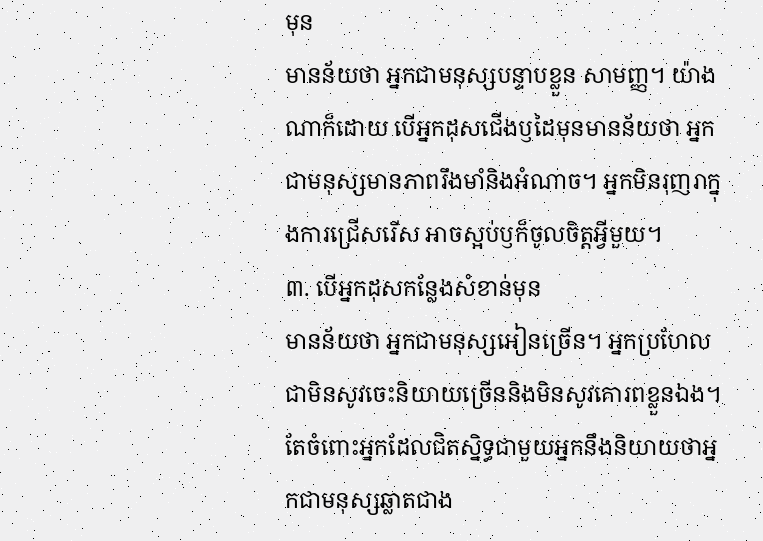មុន
មានន័យថា អ្នកជាមនុស្សបន្ទាបខ្លួន សាមញ្ញ។ យ៉ាងណាក៏ដោយ បើអ្នកដុសជើងឫដៃមុនមានន័យថា អ្នកជាមនុស្សមានភាពរឹងមាំនិងអំណាច។ អ្នកមិនរុញរាក្នុងការជ្រើសរើស អាចស្អប់ឫក៏ចូលចិត្តអ្វីមួយ។
៣. បើអ្នកដុសកន្លែងសំខាន់មុន
មានន័យថា អ្នកជាមនុស្សអៀនច្រើន។ អ្នកប្រហែលជាមិនសូវចេះនិយាយច្រើននិងមិនសូវគោរពខ្លួនឯង។ តែចំពោះអ្នកដែលជិតស្និទ្ធជាមួយអ្នកនឹងនិយាយថាអ្នកជាមនុស្សឆ្លាតជាង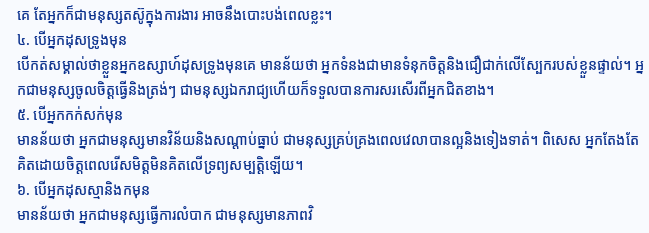គេ តែអ្នកក៏ជាមនុស្សតស៊ូក្នុងការងារ អាចនឹងបោះបង់ពេលខ្លះ។
៤. បើអ្នកដុសទ្រូងមុន
បើកត់សម្គាល់ថាខ្លួនអ្នកឧស្សាហ៍ដុសទ្រូងមុនគេ មានន័យថា អ្នកទំនងជាមានទំនុកចិត្តនិងជឿជាក់លើស្បែករបស់ខ្លួនផ្ទាល់។ អ្នកជាមនុស្សចូលចិត្តធ្វើនិងត្រង់ៗ ជាមនុស្សឯករាជ្យហើយក៏ទទួលបានការសរសើរពីអ្នកជិតខាង។
៥. បើអ្នកកក់សក់មុន
មានន័យថា អ្នកជាមនុស្សមានវិន័យនិងសណ្តាប់ធ្នាប់ ជាមនុស្សគ្រប់គ្រងពេលវេលាបានល្អនិងទៀងទាត់។ ពិសេស អ្នកតែងតែគិតដោយចិត្តពេលរើសមិត្តមិនគិតលើទ្រព្យសម្បត្តិឡើយ។
៦. បើអ្នកដុសស្មានិងកមុន
មានន័យថា អ្នកជាមនុស្សធ្វើការលំបាក ជាមនុស្សមានភាពវិ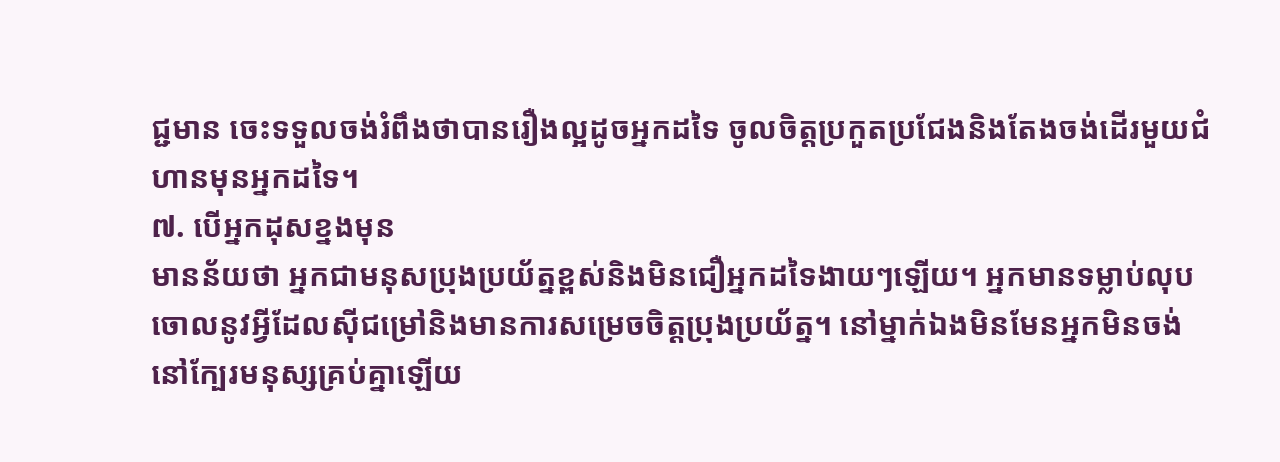ជ្ជមាន ចេះទទួលចង់រំពឹងថាបានរឿងល្អដូចអ្នកដទៃ ចូលចិត្តប្រកួតប្រជែងនិងតែងចង់ដើរមួយជំហានមុនអ្នកដទៃ។
៧. បើអ្នកដុសខ្នងមុន
មានន័យថា អ្នកជាមនុសប្រុងប្រយ័ត្នខ្ពស់និងមិនជឿអ្នកដទៃងាយៗឡើយ។ អ្នកមានទម្លាប់លុបចោលនូវអ្វីដែលសុីជម្រៅនិងមានការសម្រេចចិត្តប្រុងប្រយ័ត្ន។ នៅម្នាក់ឯងមិនមែនអ្នកមិនចង់នៅក្បែរមនុស្សគ្រប់គ្នាឡើយ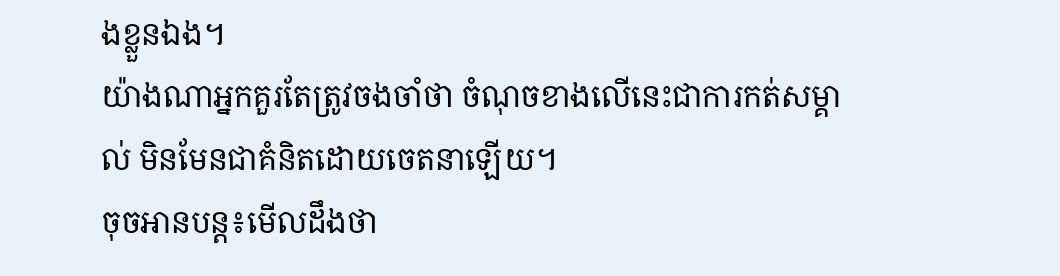ងខ្លួនឯង។
យ៉ាងណាអ្នកគួរតែត្រូវចងចាំថា ចំណុចខាងលើនេះជាការកត់សម្គាល់ មិនមែនជាគំនិតដោយចេតនាឡើយ។
ចុចអានបន្ត៖មើលដឹងថា